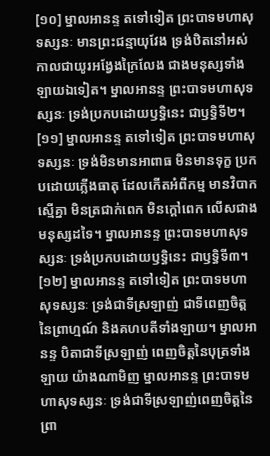[១០] ម្នាលអានន្ទ តទៅទៀត ព្រះបាទមហាសុទស្សនៈ មានព្រះជន្មាយុវែង ទ្រង់ឋិតនៅអស់កាលជាយូរអង្វែងក្រៃលែង ជាងមនុស្សទាំងឡាយឯទៀត។ ម្នាលអានន្ទ ព្រះបាទមហាសុទស្សនៈ ទ្រង់ប្រកបដោយឫទ្ធិនេះ ជាឫទ្ធិទី២។
[១១] ម្នាលអានន្ទ តទៅទៀត ព្រះបាទមហាសុទស្សនៈ ទ្រង់មិនមានអាពាធ មិនមានទុក្ខ ប្រកបដោយភ្លើងធាតុ ដែលកើតអំពីកម្ម មានវិបាកស្មើគ្នា មិនត្រជាក់ពេក មិនក្តៅពេក លើសជាងមនុស្សដទៃ។ ម្នាលអានន្ទ ព្រះបាទមហាសុទស្សនៈ ទ្រង់ប្រកបដោយឫទ្ធិនេះ ជាឫទ្ធិទី៣។
[១២] ម្នាលអានន្ទ តទៅទៀត ព្រះបាទមហាសុទស្សនៈ ទ្រង់ជាទីស្រឡាញ់ ជាទីពេញចិត្តនៃព្រាហ្មណ៍ និងគហបតីទាំងឡាយ។ ម្នាលអានន្ទ បិតាជាទីស្រឡាញ់ ពេញចិត្តនៃបុត្រទាំងឡាយ យ៉ាងណាមិញ ម្នាលអានន្ទ ព្រះបាទមហាសុទស្សនៈ ទ្រង់ជាទីស្រឡាញ់ពេញចិត្តនៃព្រា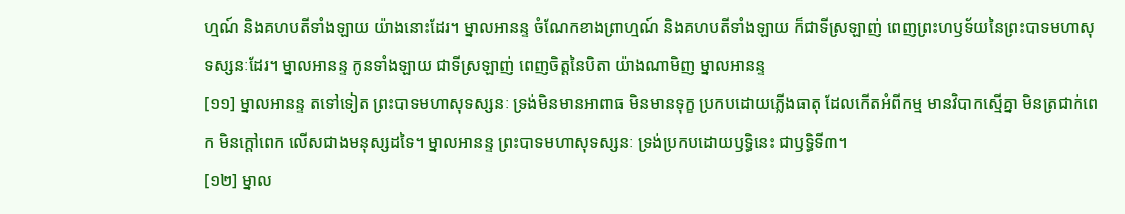ហ្មណ៍ និងគហបតីទាំងឡាយ យ៉ាងនោះដែរ។ ម្នាលអានន្ទ ចំណែកខាងព្រាហ្មណ៍ និងគហបតីទាំងឡាយ ក៏ជាទីស្រឡាញ់ ពេញព្រះហឫទ័យនៃព្រះបាទមហាសុទស្សនៈដែរ។ ម្នាលអានន្ទ កូនទាំងឡាយ ជាទីស្រឡាញ់ ពេញចិត្តនៃបិតា យ៉ាងណាមិញ ម្នាលអានន្ទ
[១១] ម្នាលអានន្ទ តទៅទៀត ព្រះបាទមហាសុទស្សនៈ ទ្រង់មិនមានអាពាធ មិនមានទុក្ខ ប្រកបដោយភ្លើងធាតុ ដែលកើតអំពីកម្ម មានវិបាកស្មើគ្នា មិនត្រជាក់ពេក មិនក្តៅពេក លើសជាងមនុស្សដទៃ។ ម្នាលអានន្ទ ព្រះបាទមហាសុទស្សនៈ ទ្រង់ប្រកបដោយឫទ្ធិនេះ ជាឫទ្ធិទី៣។
[១២] ម្នាល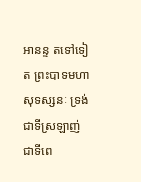អានន្ទ តទៅទៀត ព្រះបាទមហាសុទស្សនៈ ទ្រង់ជាទីស្រឡាញ់ ជាទីពេ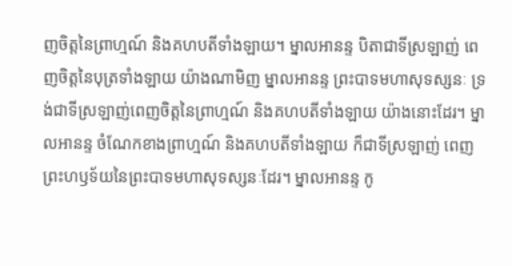ញចិត្តនៃព្រាហ្មណ៍ និងគហបតីទាំងឡាយ។ ម្នាលអានន្ទ បិតាជាទីស្រឡាញ់ ពេញចិត្តនៃបុត្រទាំងឡាយ យ៉ាងណាមិញ ម្នាលអានន្ទ ព្រះបាទមហាសុទស្សនៈ ទ្រង់ជាទីស្រឡាញ់ពេញចិត្តនៃព្រាហ្មណ៍ និងគហបតីទាំងឡាយ យ៉ាងនោះដែរ។ ម្នាលអានន្ទ ចំណែកខាងព្រាហ្មណ៍ និងគហបតីទាំងឡាយ ក៏ជាទីស្រឡាញ់ ពេញព្រះហឫទ័យនៃព្រះបាទមហាសុទស្សនៈដែរ។ ម្នាលអានន្ទ កូ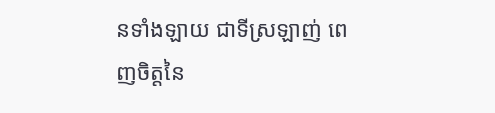នទាំងឡាយ ជាទីស្រឡាញ់ ពេញចិត្តនៃ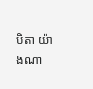បិតា យ៉ាងណា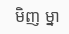មិញ ម្នា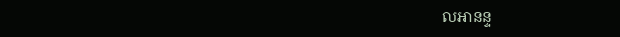លអានន្ទ